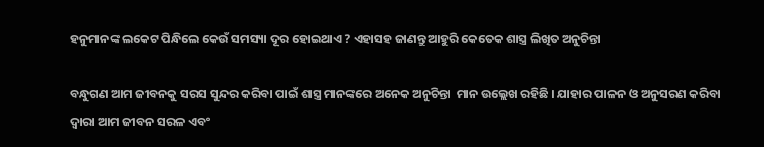ହନୁମାନଙ୍କ ଲକେଟ ପିନ୍ଧିଲେ କେଉଁ ସମସ୍ୟା ଦୂର ହୋଇଥାଏ ? ଏହାସହ ଜାଣନ୍ତୁ ଆହୁରି କେତେକ ଶାସ୍ତ୍ର ଲିଖିତ ଅନୁଚିନ୍ତା

ବନ୍ଧୁଗଣ ଆମ ଜୀବନକୁ ସରସ ସୁନ୍ଦର କରିବା ପାଇଁ ଶାସ୍ତ୍ର ମାନଙ୍କରେ ଅନେକ ଅନୁଚିନ୍ତା  ମାନ ଉଲ୍ଲେଖ ରହିଛି । ଯାହାର ପାଳନ ଓ ଅନୁସରଣ କରିବା ଦ୍ଵାରା ଆମ ଜୀବନ ସରଳ ଏବଂ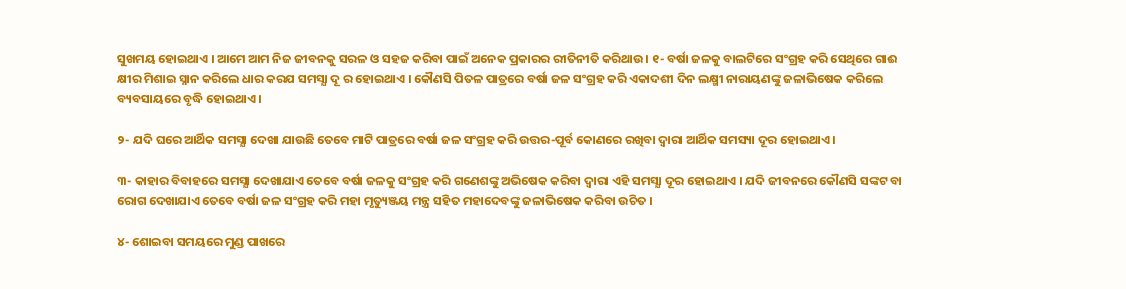ସୁଖମୟ ହୋଇଥାଏ । ଆମେ ଆମ ନିଜ ଜୀବନକୁ ସରଳ ଓ ସହଜ କରିବା ପାଇଁ ଅନେକ ପ୍ରକାରର ରୀତିନୀତି କରିଥାଉ । ୧- ବର୍ଷା ଜଳକୁ ବାଲଟିରେ ସଂଗ୍ରହ କରି ସେଥିରେ ଗାଈ କ୍ଷୀର ମିଶାଇ ସ୍ନାନ କରିଲେ ଧାର କରଯ ସମସ୍ଯା ଦୂ ର ହୋଇଥାଏ । କୌଣସି ପିତଳ ପାତ୍ରରେ ବର୍ଷା ଜଳ ସଂଗ୍ରହ କରି ଏକାଦଶୀ ଦିନ ଲକ୍ଷ୍ମୀ ନାରାୟଣଙ୍କୁ ଜଳାଭିଷେକ କରିଲେ ବ୍ୟବସାୟରେ ବୃଦ୍ଧି ହୋଇଥାଏ ।

୨- ଯଦି ଘରେ ଆର୍ଥିକ ସମସ୍ଯା ଦେଖା ଯାଉଛି ତେବେ ମାଟି ପାତ୍ରରେ ବର୍ଷା ଜଳ ସଂଗ୍ରହ କରି ଉତ୍ତର-ପୂର୍ବ କୋଣରେ ରଖିବା ଦ୍ଵାରା ଆର୍ଥିକ ସମସ୍ୟା ଦୂର ହୋଇଥାଏ ।

୩- କାହାର ବିବାହରେ ସମସ୍ଯା ଦେଖାଯାଏ ତେବେ ବର୍ଷା ଜଳକୁ ସଂଗ୍ରହ କରି ଗଣେଶଙ୍କୁ ଅଭିଷେକ କରିବା ଦ୍ଵାରା ଏହି ସମସ୍ଯା ଦୂର ହୋଇଥାଏ । ଯଦି ଜୀବନରେ କୌଣସି ସଙ୍କଟ ବା ରୋଗ ଦେଖାଯାଏ ତେବେ ବର୍ଷା ଜଳ ସଂଗ୍ରହ କରି ମହା ମୃତ୍ୟୁଞ୍ଜୟ ମନ୍ତ୍ର ସହିତ ମହାଦେବଙ୍କୁ ଜଳାଭିଷେକ କରିବା ଉଚିତ ।

୪- ଶୋଇବା ସମୟରେ ମୁଣ୍ଡ ପାଖରେ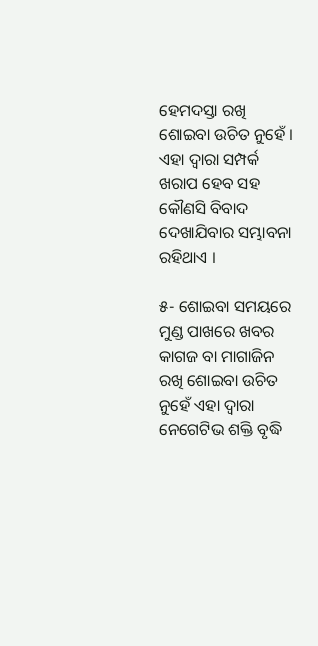ହେମଦସ୍ତା ରଖି ଶୋଇବା ଉଚିତ ନୁହେଁ । ଏହା ଦ୍ଵାରା ସମ୍ପର୍କ ଖରାପ ହେବ ସହ କୌଣସି ବିବାଦ ଦେଖାଯିବାର ସମ୍ଭାବନା ରହିଥାଏ ।

୫- ଶୋଇବା ସମୟରେ ମୁଣ୍ଡ ପାଖରେ ଖବର କାଗଜ ବା ମାଗାଜିନ ରଖି ଶୋଇବା ଉଚିତ ନୁହେଁ ଏହା ଦ୍ଵାରା ନେଗେଟିଭ ଶକ୍ତି ବୃଦ୍ଧି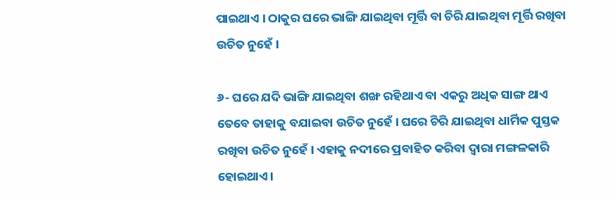ପାଇଥାଏ । ଠାକୁର ଘରେ ଭାଙ୍ଗି ଯାଇଥିବା ମୂର୍ତ୍ତି ବା ଚିରି ଯାଇଥିବା ମୂର୍ତ୍ତି ରଖିବା ଉଚିତ ନୁହେଁ ।

୬- ଘରେ ଯଦି ଭାଙ୍ଗି ଯାଇଥିବା ଶଙ୍ଖ ରହିଥାଏ ବା ଏକରୁ ଅଧିକ ସାଙ୍ଗ ଥାଏ ତେବେ ତାହାକୁ ବଯାଇବା ଉଚିତ ନୁହେଁ । ଘରେ ଚିରି ଯାଇଥିବା ଧାର୍ମିକ ପୁସ୍ତକ ରଖିବା ଉଚିତ ନୁହେଁ । ଏହାକୁ ନଦୀରେ ପ୍ରବାହିତ କରିବା ଦ୍ଵାରା ମଙ୍ଗଳକାରି ହୋଇଥାଏ ।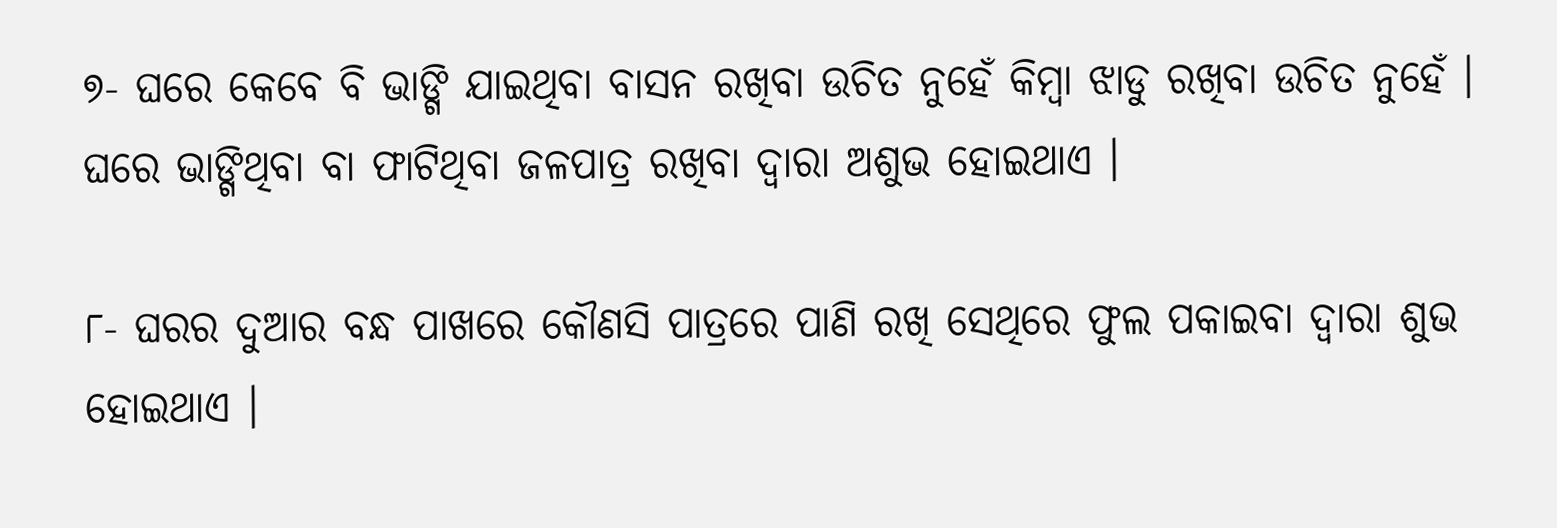୭- ଘରେ କେବେ ବି ଭାଙ୍ଗି ଯାଇଥିବା ବାସନ ରଖିବା ଉଚିତ ନୁହେଁ କିମ୍ବା ଝାଡୁ ରଖିବା ଉଚିତ ନୁହେଁ । ଘରେ ଭାଙ୍ଗିଥିବା ବା ଫାଟିଥିବା ଜଳପାତ୍ର ରଖିବା ଦ୍ଵାରା ଅଶୁଭ ହୋଇଥାଏ ।

୮- ଘରର ଦୁଆର ବନ୍ଧ ପାଖରେ କୌଣସି ପାତ୍ରରେ ପାଣି ରଖି ସେଥିରେ ଫୁଲ ପକାଇବା ଦ୍ଵାରା ଶୁଭ ହୋଇଥାଏ ।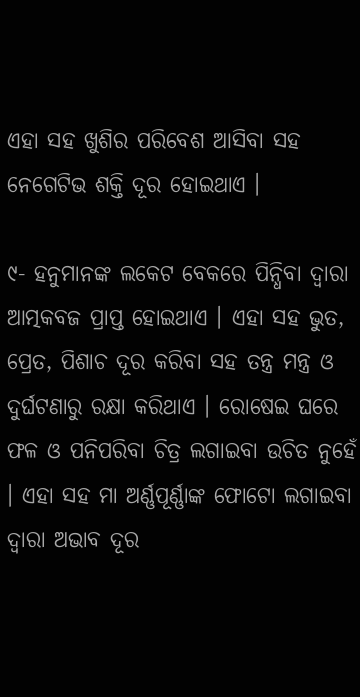ଏହା ସହ ଖୁଶିର ପରିବେଶ ଆସିବା ସହ ନେଗେଟିଭ ଶକ୍ତି ଦୂର ହୋଇଥାଏ ।

୯- ହନୁମାନଙ୍କ ଲକେଟ ବେକରେ ପିନ୍ଧିବା ଦ୍ଵାରା ଆତ୍ମକବଜ ପ୍ରାପ୍ତ ହୋଇଥାଏ । ଏହା ସହ ଭୁତ, ପ୍ରେତ, ପିଶାଚ ଦୂର କରିବା ସହ ତନ୍ତ୍ର ମନ୍ତ୍ର ଓ ଦୁର୍ଘଟଣାରୁ ରକ୍ଷା କରିଥାଏ । ରୋଷେଇ ଘରେ ଫଳ ଓ ପନିପରିବା ଚିତ୍ର ଲଗାଇବା ଉଚିତ ନୁହେଁ । ଏହା ସହ ମା ଅର୍ଣ୍ଣପୂର୍ଣ୍ଣାଙ୍କ ଫୋଟୋ ଲଗାଇବା ଦ୍ଵାରା ଅଭାବ ଦୂର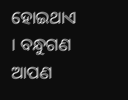ହୋଇଥାଏ । ବନ୍ଧୁଗଣ ଆପଣ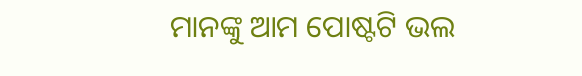ମାନଙ୍କୁ ଆମ ପୋଷ୍ଟଟି ଭଲ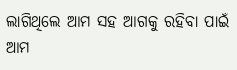ଲାଗିଥିଲେ ଆମ ସହ ଆଗକୁ ରହିବା ପାଇଁ ଆମ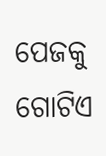ପେଜକୁ ଗୋଟିଏ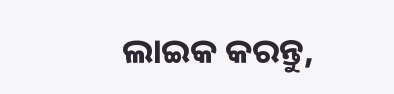ଲାଇକ କରନ୍ତୁ,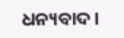ଧନ୍ୟବାଦ ।